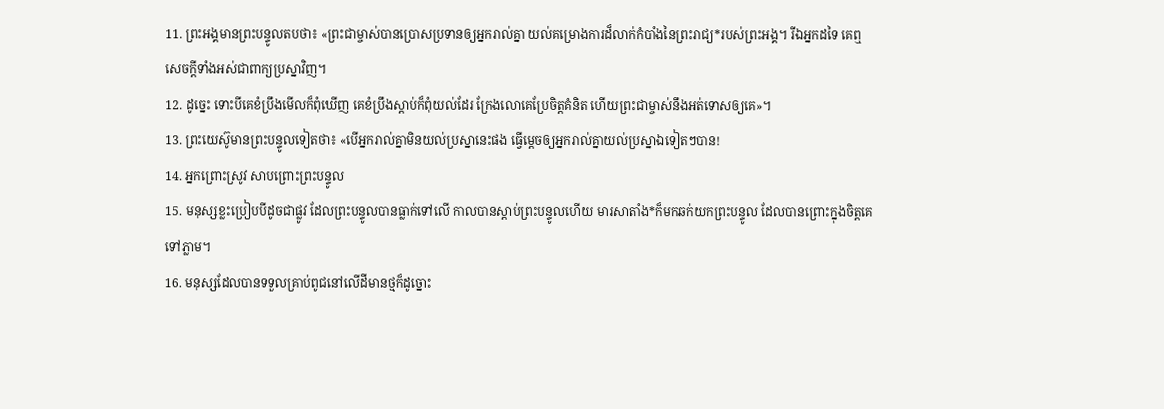11. ព្រះអង្គមានព្រះបន្ទូលតបថា៖ «ព្រះជាម្ចាស់បានប្រោសប្រទានឲ្យអ្នករាល់គ្នា យល់គម្រោងការដ៏លាក់កំបាំងនៃព្រះរាជ្យ*របស់ព្រះអង្គ។ រីឯអ្នកដទៃ គេឮសេចក្ដីទាំងអស់ជាពាក្យប្រស្នាវិញ។
12. ដូច្នេះ ទោះបីគេខំប្រឹងមើលក៏ពុំឃើញ គេខំប្រឹងស្ដាប់ក៏ពុំយល់ដែរ ក្រែងលោគេប្រែចិត្តគំនិត ហើយព្រះជាម្ចាស់នឹងអត់ទោសឲ្យគេ»។
13. ព្រះយេស៊ូមានព្រះបន្ទូលទៀតថា៖ «បើអ្នករាល់គ្នាមិនយល់ប្រស្នានេះផង ធ្វើម្ដេចឲ្យអ្នករាល់គ្នាយល់ប្រស្នាឯទៀតៗបាន!
14. អ្នកព្រោះស្រូវ សាបព្រោះព្រះបន្ទូល
15. មនុស្សខ្លះប្រៀបបីដូចជាផ្លូវ ដែលព្រះបន្ទូលបានធ្លាក់ទៅលើ កាលបានស្ដាប់ព្រះបន្ទូលហើយ មារសាតាំង*ក៏មកឆក់យកព្រះបន្ទូល ដែលបានព្រោះក្នុងចិត្តគេទៅភ្លាម។
16. មនុស្សដែលបានទទួលគ្រាប់ពូជនៅលើដីមានថ្មក៏ដូច្នោះ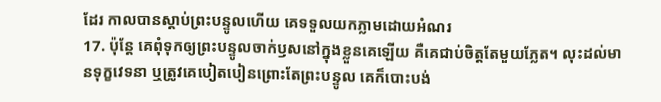ដែរ កាលបានស្ដាប់ព្រះបន្ទូលហើយ គេទទួលយកភ្លាមដោយអំណរ
17. ប៉ុន្តែ គេពុំទុកឲ្យព្រះបន្ទូលចាក់ឫសនៅក្នុងខ្លួនគេឡើយ គឺគេជាប់ចិត្តតែមួយភ្លែត។ លុះដល់មានទុក្ខវេទនា ឬត្រូវគេបៀតបៀនព្រោះតែព្រះបន្ទូល គេក៏បោះបង់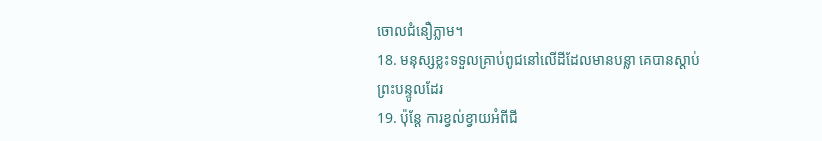ចោលជំនឿភ្លាម។
18. មនុស្សខ្លះទទួលគ្រាប់ពូជនៅលើដីដែលមានបន្លា គេបានស្ដាប់ព្រះបន្ទូលដែរ
19. ប៉ុន្តែ ការខ្វល់ខ្វាយអំពីជី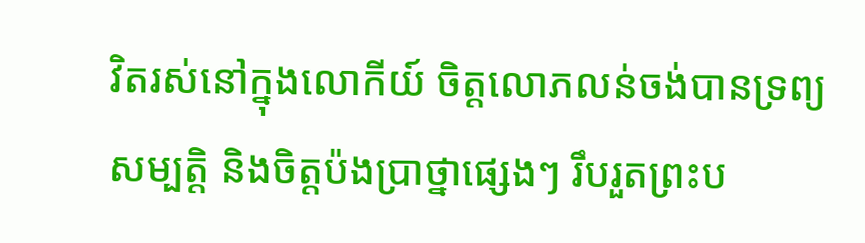វិតរស់នៅក្នុងលោកីយ៍ ចិត្តលោភលន់ចង់បានទ្រព្យសម្បត្តិ និងចិត្តប៉ងប្រាថ្នាផ្សេងៗ រឹបរួតព្រះប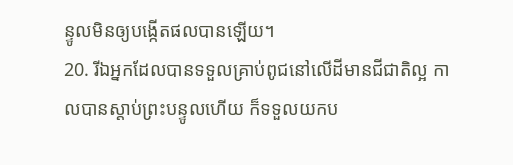ន្ទូលមិនឲ្យបង្កើតផលបានឡើយ។
20. រីឯអ្នកដែលបានទទួលគ្រាប់ពូជនៅលើដីមានជីជាតិល្អ កាលបានស្ដាប់ព្រះបន្ទូលហើយ ក៏ទទួលយកប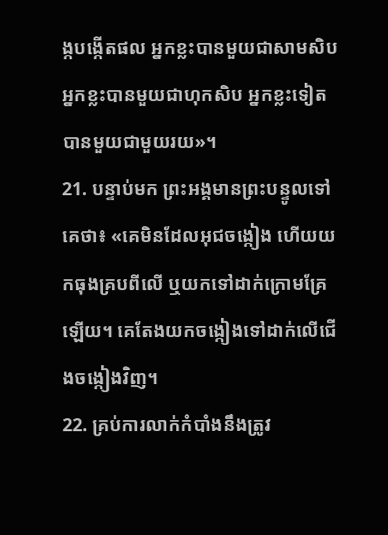ង្កបង្កើតផល អ្នកខ្លះបានមួយជាសាមសិប អ្នកខ្លះបានមួយជាហុកសិប អ្នកខ្លះទៀតបានមួយជាមួយរយ»។
21. បន្ទាប់មក ព្រះអង្គមានព្រះបន្ទូលទៅគេថា៖ «គេមិនដែលអុជចង្កៀង ហើយយកធុងគ្របពីលើ ឬយកទៅដាក់ក្រោមគ្រែឡើយ។ គេតែងយកចង្កៀងទៅដាក់លើជើងចង្កៀងវិញ។
22. គ្រប់ការលាក់កំបាំងនឹងត្រូវ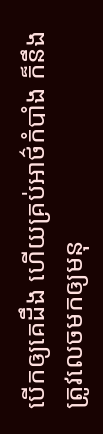បើកឲ្យគេដឹង ហើយគ្រប់អាថ៌កំបាំង ក៏នឹងត្រូវលេចមកឲ្យមនុ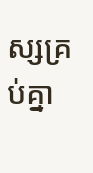ស្សគ្រប់គ្នា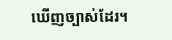ឃើញច្បាស់ដែរ។